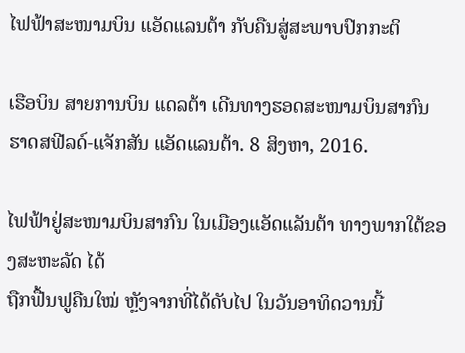ໄຟຟ້າສະໜາມບິນ ແອັດແລນຕ້າ ກັບຄືນສູ່ສະພາບປົກກະຕິ

ເຮືອບິນ ສາຍການບິນ ແດລຕ້າ ເດີນທາງຮອດສະໜາມບິນສາກົນ ຮາດສຟີລດ໌-ແຈັກສັນ ແອັດແລນຕ້າ. 8 ສິງຫາ, 2016.

ໄຟຟ້າຢູ່ສະໜາມບິນສາກົນ ໃນເມືອງແອັດແລັນຕ້າ ທາງພາກໃຕ້ຂອງສະຫະລັດ ໄດ້
ຖືກຟື້ນຟູຄືນໃໝ່ ຫຼັງຈາກທີ່ໄດ້ດັບໄປ ໃນວັນອາທິດວານນີ້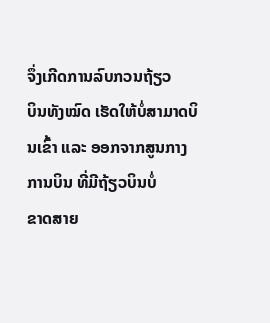ຈຶ່ງເກີດການລົບກວນຖ້ຽວ
ບິນທັງໝົດ ເຮັດໃຫ້ບໍ່ສາມາດບິນເຂົ້າ ແລະ ອອກຈາກສູນກາງການບິນ ທີ່ມີຖ້ຽວບິນບໍ່
ຂາດສາຍ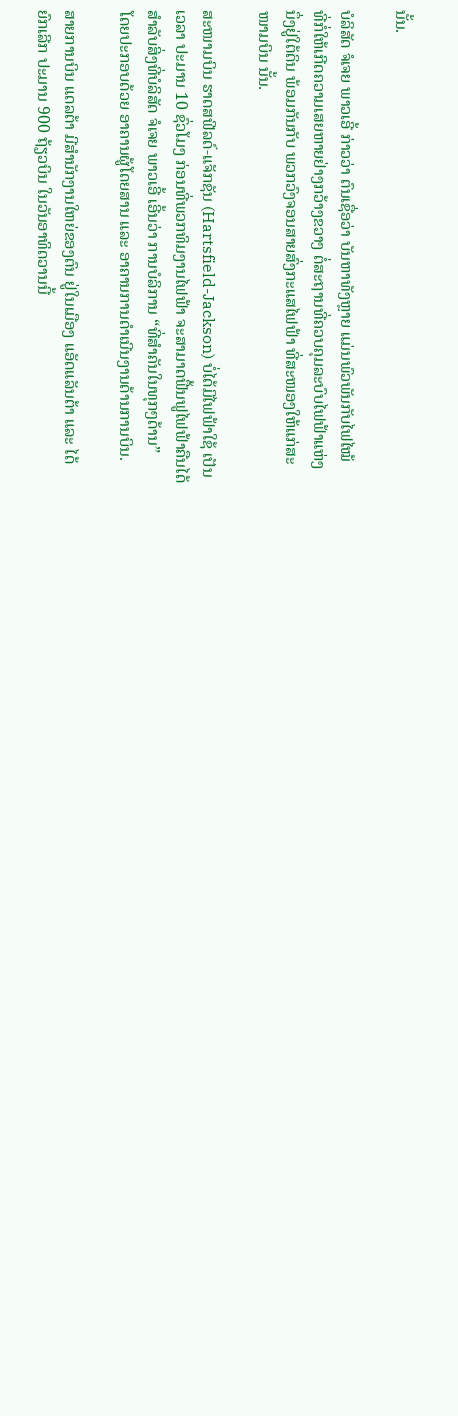ນັ້ນ.

ບໍລິສັດ ຈໍເຈຍ ພາວເອີ້ ກ່າວວ່າ ຕົນເຊື່ອວ່າ ບັນຫາທັງຫຼາຍ ແມ່ນພົວພັນກັບໄຟໄໝ້
ທີ່ກໍ່ໃຫ້ເກີດຄວາມເສຍຫາຍຢ່າງກວ້າງຂວາງ ຕໍ່ສະຖານທີ່ຄວບຄຸມລະບົບໄຟຟ້າແຫ່ງ
ນຶ່ງຢູ່ໃຕ້ດິນ ພ້ອມກັນກັບ ພວກວົງຈອນສາຍສົ່ງກະແສໄຟຟ້າ ທີ່ສະໜອງໃຫ້ແກ່ສະ
ໜາມບິນ ນັ້ນ.

ສະໜາມບິນ ຮາດສຟີລດ໌-ແຈັກຊັນ (Hartsfield-Jackson) ບໍ່ໄດ້ມີໄຟຟ້າໃຊ້ ເປັນ
ເວລາ ປະມານ 10 ຊົ່ວໂມງ ກ່ອນທີ່ພວກທິມງານໄຟຟ້າ ຈະສາມາດຟື້ນຟູໄຟຟ້າຄືນໄດ້
ສຳລັບສິ່ງທີ່ບໍລິສັດ ຈໍເຈຍ ພາວເອີ້ ເອີ້ນວ່າ ການບໍລິການ “ທີ່ສຳຄັນໃນທຸກໆດ້ານ”
ໂດຍປະກອບດ້ວຍ ອາຄານຜູ້ໂດຍສານ ແລະ ອາຄານການດຳເນີນງານດ້ານການບິນ.

ສາຍການບິນ ແດລຕ້າ ມີສຳນັກງານໃຫຍ່ຂອງຕົນ ຢູ່ໃນເມືອງ ແອັດແລັນຕ້າ ແລະ ໄດ້
ຍົກເລີກ ປະມານ 900 ຖ້ຽວບິນ ໃນວັນອາທິດວານນີ້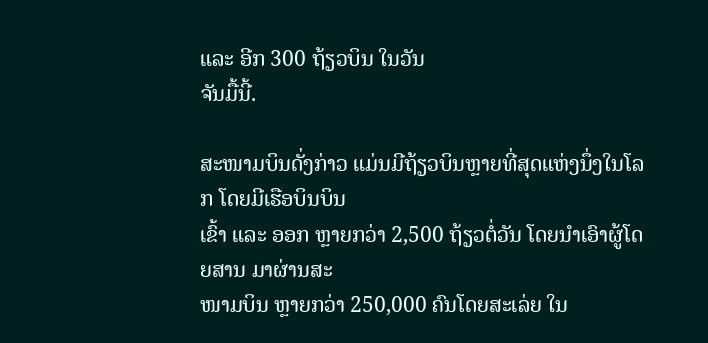ແລະ ອີກ 300 ຖ້ຽວບິນ ໃນວັນ
ຈັນມື້ນີ້.

ສະໜາມບິນດັ່ງກ່າວ ແມ່ນມີຖ້ຽວບິນຫຼາຍທີ່ສຸດແຫ່ງນຶ່ງໃນໂລກ ໂດຍມີເຮືອບິນບິນ
ເຂົ້າ ແລະ ອອກ ຫຼາຍກວ່າ 2,500 ຖ້ຽວຕໍ່ວັນ ໂດຍນຳເອົາຜູ້ໂດຍສານ ມາຜ່ານສະ
ໜາມບິນ ຫຼາຍກວ່າ 250,000 ຄົນໂດຍສະເລ່ຍ ໃນ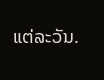ແຕ່ລະວັນ.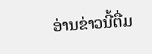ອ່ານຂ່າວນີ້ຕື່ມ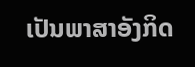ເປັນພາສາອັງກິດ